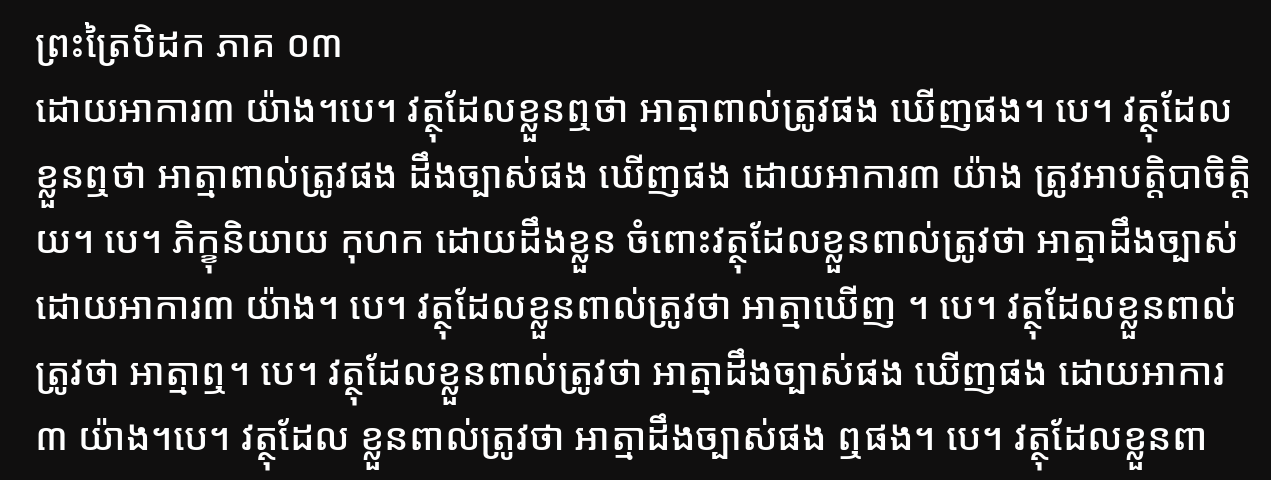ព្រះត្រៃបិដក ភាគ ០៣
ដោយអាការ៣ យ៉ាង។បេ។ វត្ថុដែលខ្លួនឮថា អាត្មាពាល់ត្រូវផង ឃើញផង។ បេ។ វត្ថុដែលខ្លួនឮថា អាត្មាពាល់ត្រូវផង ដឹងច្បាស់ផង ឃើញផង ដោយអាការ៣ យ៉ាង ត្រូវអាបត្ដិបាចិត្ដិយ។ បេ។ ភិក្ខុនិយាយ កុហក ដោយដឹងខ្លួន ចំពោះវត្ថុដែលខ្លួនពាល់ត្រូវថា អាត្មាដឹងច្បាស់ ដោយអាការ៣ យ៉ាង។ បេ។ វត្ថុដែលខ្លួនពាល់ត្រូវថា អាត្មាឃើញ ។ បេ។ វត្ថុដែលខ្លួនពាល់ត្រូវថា អាត្មាឮ។ បេ។ វត្ថុដែលខ្លួនពាល់ត្រូវថា អាត្មាដឹងច្បាស់ផង ឃើញផង ដោយអាការ៣ យ៉ាង។បេ។ វត្ថុដែល ខ្លួនពាល់ត្រូវថា អាត្មាដឹងច្បាស់ផង ឮផង។ បេ។ វត្ថុដែលខ្លួនពា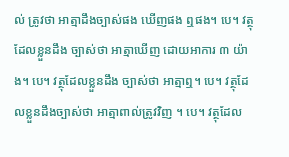ល់ ត្រូវថា អាត្មាដឹងច្បាស់ផង ឃើញផង ឮផង។ បេ។ វត្ថុដែលខ្លួនដឹង ច្បាស់ថា អាត្មាឃើញ ដោយអាការ ៣ យ៉ាង។ បេ។ វត្ថុដែលខ្លួនដឹង ច្បាស់ថា អាត្មាឮ។ បេ។ វត្ថុដែលខ្លួនដឹងច្បាស់ថា អាត្មាពាល់ត្រូវវិញ ។ បេ។ វត្ថុដែល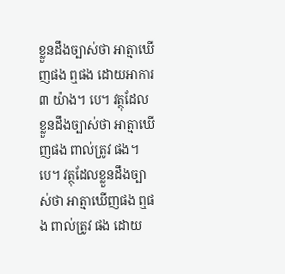ខ្លួនដឹងច្បាស់ថា អាត្មាឃើញផង ឮផង ដោយអាការ ៣ យ៉ាង។ បេ។ វត្ថុដែលខ្លួនដឹងច្បាស់ថា អាត្មាឃើញផង ពាល់ត្រូវ ផង។ បេ។ វត្ថុដែលខ្លួនដឹងច្បាស់ថា អាត្មាឃើញផង ឮផង ពាល់ត្រូវ ផង ដោយ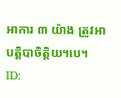អាការ ៣ យ៉ាង ត្រូវអាបត្ដិបាចិត្ដិយ។បេ។
ID: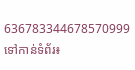636783344678570999
ទៅកាន់ទំព័រ៖